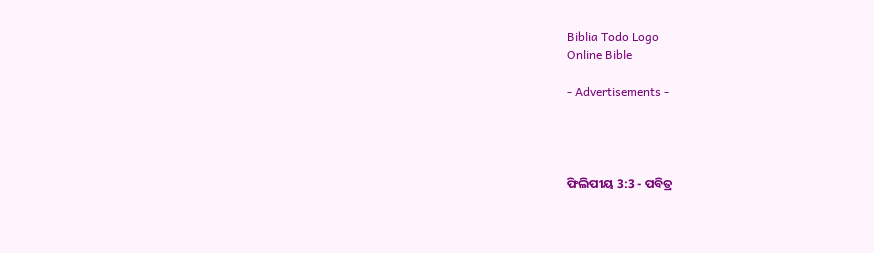Biblia Todo Logo
Online Bible

- Advertisements -




ଫିଲିପୀୟ 3:3 - ପବିତ୍ର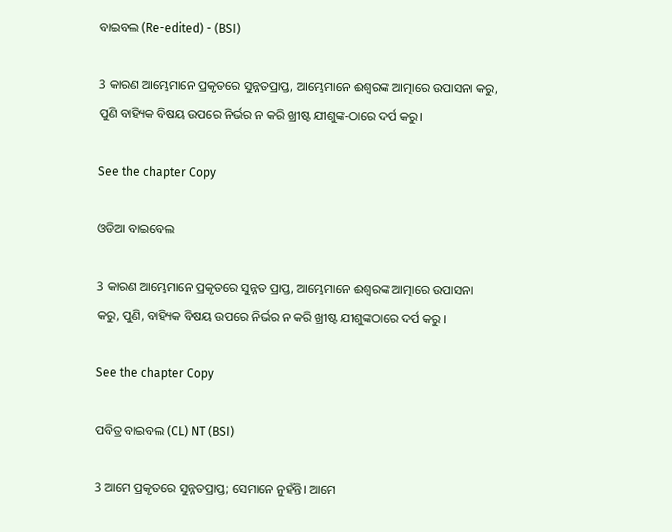ବାଇବଲ (Re-edited) - (BSI)

3 କାରଣ ଆମ୍ଭେମାନେ ପ୍ରକୃତରେ ସୁନ୍ନତପ୍ରାପ୍ତ, ଆମ୍ଭେମାନେ ଈଶ୍ଵରଙ୍କ ଆତ୍ମାରେ ଉପାସନା କରୁ, ପୁଣି ବାହ୍ୟିକ ବିଷୟ ଉପରେ ନିର୍ଭର ନ କରି ଖ୍ରୀଷ୍ଟ ଯୀଶୁଙ୍କ-ଠାରେ ଦର୍ପ କରୁ।

See the chapter Copy

ଓଡିଆ ବାଇବେଲ

3 କାରଣ ଆମ୍ଭେମାନେ ପ୍ରକୃତରେ ସୁନ୍ନତ ପ୍ରାପ୍ତ, ଆମ୍ଭେମାନେ ଈଶ୍ୱରଙ୍କ ଆତ୍ମାରେ ଉପାସନା କରୁ, ପୁଣି, ବାହ୍ୟିକ ବିଷୟ ଉପରେ ନିର୍ଭର ନ କରି ଖ୍ରୀଷ୍ଟ ଯୀଶୁଙ୍କଠାରେ ଦର୍ପ କରୁ ।

See the chapter Copy

ପବିତ୍ର ବାଇବଲ (CL) NT (BSI)

3 ଆମେ ପ୍ରକୃତରେ ସୁନ୍ନତପ୍ରାପ୍ତ; ସେମାନେ ନୁହଁନ୍ତି। ଆମେ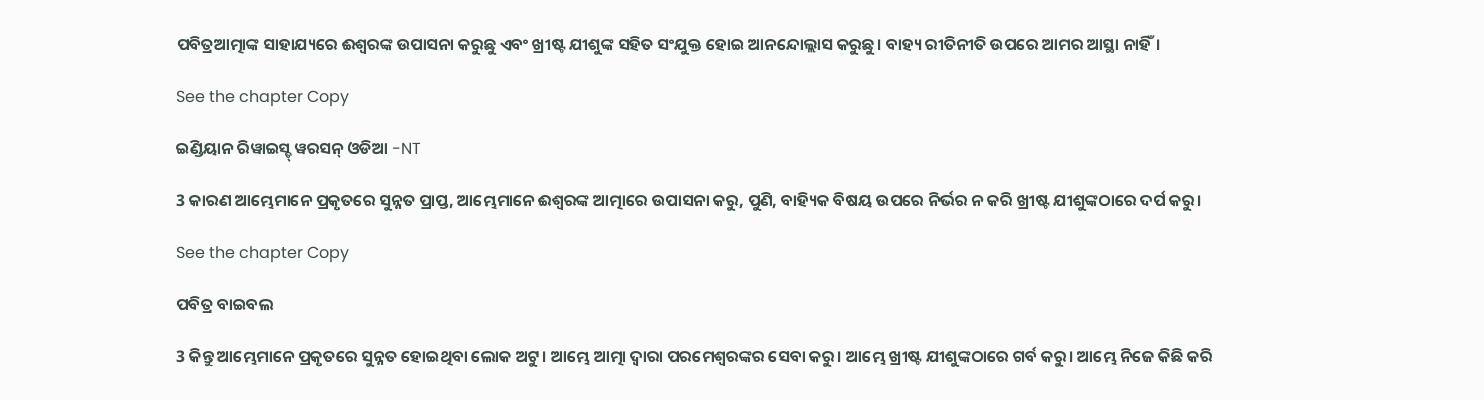ପବିତ୍ରଆତ୍ମାଙ୍କ ସାହାଯ୍ୟରେ ଈଶ୍ୱରଙ୍କ ଉପାସନା କରୁଛୁ ଏବଂ ଖ୍ରୀଷ୍ଟ ଯୀଶୁଙ୍କ ସହିତ ସଂଯୁକ୍ତ ହୋଇ ଆନନ୍ଦୋଲ୍ଲାସ କରୁଛୁ। ବାହ୍ୟ ରୀତିନୀତି ଉପରେ ଆମର ଆସ୍ଥା ନାହିଁ।

See the chapter Copy

ଇଣ୍ଡିୟାନ ରିୱାଇସ୍ଡ୍ ୱରସନ୍ ଓଡିଆ -NT

3 କାରଣ ଆମ୍ଭେମାନେ ପ୍ରକୃତରେ ସୁନ୍ନତ ପ୍ରାପ୍ତ, ଆମ୍ଭେମାନେ ଈଶ୍ବରଙ୍କ ଆତ୍ମାରେ ଉପାସନା କରୁ, ପୁଣି, ବାହ୍ୟିକ ବିଷୟ ଉପରେ ନିର୍ଭର ନ କରି ଖ୍ରୀଷ୍ଟ ଯୀଶୁଙ୍କଠାରେ ଦର୍ପ କରୁ।

See the chapter Copy

ପବିତ୍ର ବାଇବଲ

3 କିନ୍ତୁ ଆମ୍ଭେମାନେ ପ୍ରକୃତରେ ସୁନ୍ନତ ହୋଇଥିବା ଲୋକ ଅଟୁ। ଆମ୍ଭେ ଆତ୍ମା ଦ୍ୱାରା ପରମେଶ୍ୱରଙ୍କର ସେବା କରୁ। ଆମ୍ଭେ ଖ୍ରୀଷ୍ଟ ଯୀଶୁଙ୍କଠାରେ ଗର୍ବ କରୁ। ଆମ୍ଭେ ନିଜେ କିଛି କରି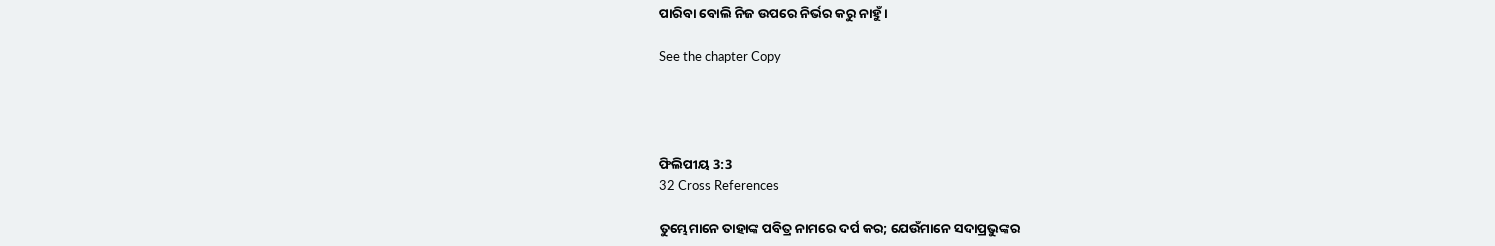ପାରିବା ବୋଲି ନିଜ ଉପରେ ନିର୍ଭର କରୁ ନାହୁଁ।

See the chapter Copy




ଫିଲିପୀୟ 3:3
32 Cross References

ତୁମ୍ଭେମାନେ ତାହାଙ୍କ ପବିତ୍ର ନାମରେ ଦର୍ପ କର; ଯେଉଁମାନେ ସଦାପ୍ରଭୁଙ୍କର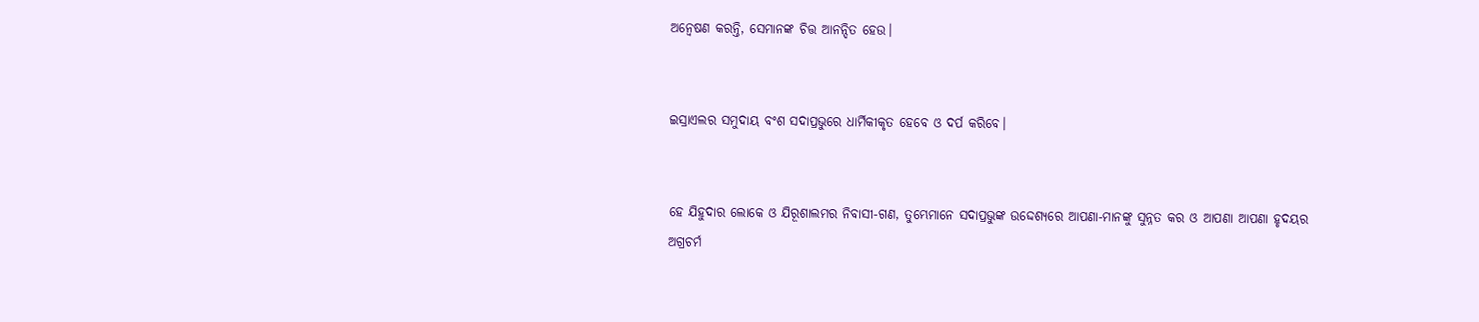ଅନ୍ଵେଷଣ କରନ୍ତି, ସେମାନଙ୍କ ଚିତ୍ତ ଆନନ୍ଦିତ ହେଉ।


ଇସ୍ରାଏଲର ସମୁଦାୟ ବଂଶ ସଦାପ୍ରଭୁରେ ଧାର୍ମିକୀକୃତ ହେବେ ଓ ଦର୍ପ କରିବେ।


ହେ ଯିହୁଦାର ଲୋକେ ଓ ଯିରୂଶାଲମର ନିବାସୀ-ଗଣ, ତୁମ୍ଭେମାନେ ସଦାପ୍ରଭୁଙ୍କ ଉଦ୍ଦେଶ୍ୟରେ ଆପଣା-ମାନଙ୍କୁ ସୁନ୍ନତ କର ଓ ଆପଣା ଆପଣା ହୃଦୟର ଅଗ୍ରଚର୍ମ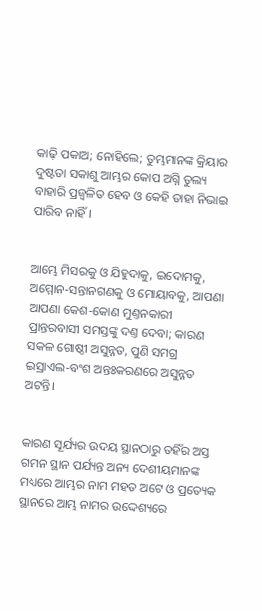କାଢ଼ି ପକାଅ; ନୋହିଲେ; ତୁମ୍ଭମାନଙ୍କ କ୍ରିୟାର ଦୁଷ୍ଟତା ସକାଶୁ ଆମ୍ଭର କୋପ ଅଗ୍ନି ତୁଲ୍ୟ ବାହାରି ପ୍ରଜ୍ଵଳିତ ହେବ ଓ କେହି ତାହା ନିଭାଇ ପାରିବ ନାହିଁ।


ଆମ୍ଭେ ମିସରକୁ ଓ ଯିହୁଦାକୁ, ଇଦୋମକୁ, ଅମ୍ମୋନ-ସନ୍ତାନଗଣକୁ ଓ ମୋୟାବକୁ, ଆପଣା ଆପଣା କେଶ-କୋଣ ମୁଣ୍ତନକାରୀ ପ୍ରାନ୍ତରବାସୀ ସମସ୍ତଙ୍କୁ ଦଣ୍ତ ଦେବା; କାରଣ ସକଳ ଗୋଷ୍ଠୀ ଅସୁନ୍ନତ, ପୁଣି ସମଗ୍ର ଇସ୍ରାଏଲ-ବଂଶ ଅନ୍ତଃକରଣରେ ଅସୁନ୍ନତ ଅଟନ୍ତି।


କାରଣ ସୂର୍ଯ୍ୟର ଉଦୟ ସ୍ଥାନଠାରୁ ତହିଁର ଅସ୍ତ ଗମନ ସ୍ଥାନ ପର୍ଯ୍ୟନ୍ତ ଅନ୍ୟ ଦେଶୀୟମାନଙ୍କ ମଧ୍ୟରେ ଆମ୍ଭର ନାମ ମହତ ଅଟେ ଓ ପ୍ରତ୍ୟେକ ସ୍ଥାନରେ ଆମ୍ଭ ନାମର ଉଦ୍ଦେଶ୍ୟରେ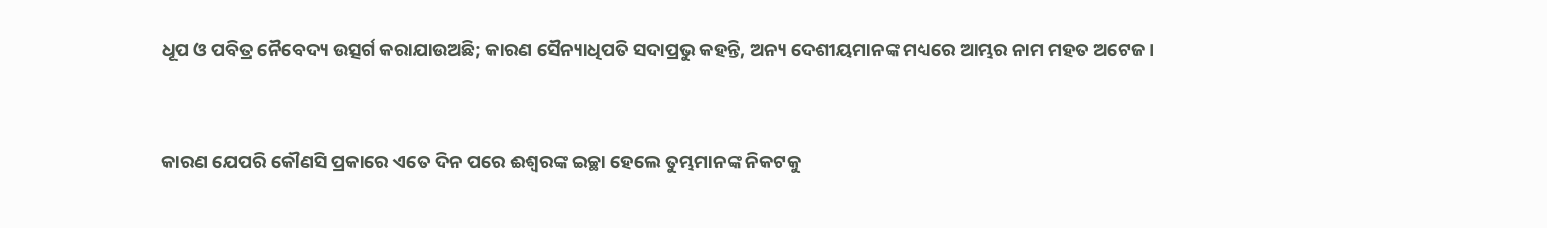ଧୂପ ଓ ପବିତ୍ର ନୈବେଦ୍ୟ ଉତ୍ସର୍ଗ କରାଯାଉଅଛି; କାରଣ ସୈନ୍ୟାଧିପତି ସଦାପ୍ରଭୁ କହନ୍ତି, ଅନ୍ୟ ଦେଶୀୟମାନଙ୍କ ମଧ୍ୟରେ ଆମ୍ଭର ନାମ ମହତ ଅଟେଜ।


କାରଣ ଯେପରି କୌଣସି ପ୍ରକାରେ ଏତେ ଦିନ ପରେ ଈଶ୍ଵରଙ୍କ ଇଚ୍ଛା ହେଲେ ତୁମ୍ଭମାନଙ୍କ ନିକଟକୁ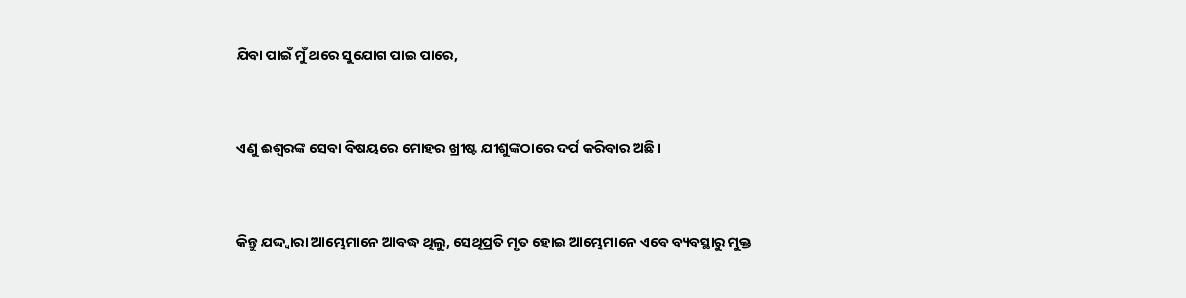ଯିବା ପାଇଁ ମୁଁ ଥରେ ସୁଯୋଗ ପାଇ ପାରେ,


ଏଣୁ ଈଶ୍ଵରଙ୍କ ସେବା ବିଷୟରେ ମୋହର ଖ୍ରୀଷ୍ଟ ଯୀଶୁଙ୍କଠାରେ ଦର୍ପ କରିବାର ଅଛି।


କିନ୍ତୁ ଯଦ୍ଦ୍ଵାରା ଆମ୍ଭେମାନେ ଆବଦ୍ଧ ଥିଲୁ, ସେଥିପ୍ରତି ମୃତ ହୋଇ ଆମ୍ଭେମାନେ ଏବେ ବ୍ୟବସ୍ଥାରୁ ମୁକ୍ତ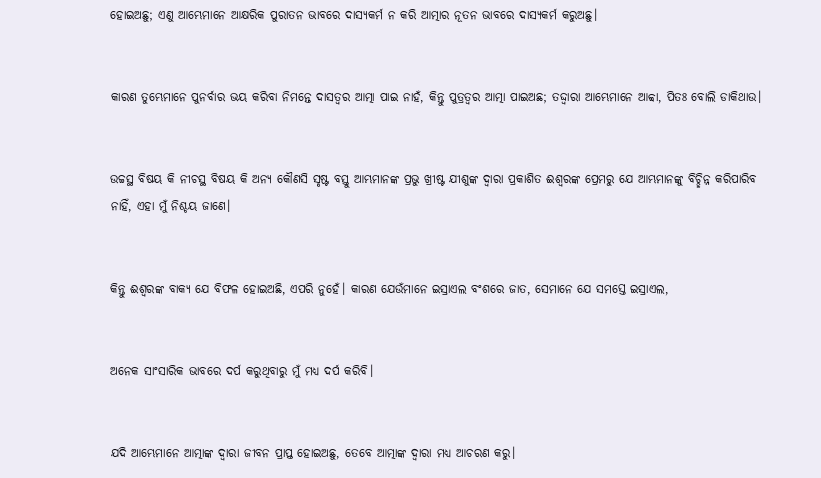ହୋଇଅଛୁ; ଏଣୁ ଆମ୍ଭେମାନେ ଆକ୍ଷରିକ ପୁରାତନ ଭାବରେ ଦାସ୍ୟକର୍ମ ନ କରି ଆତ୍ମାର ନୂତନ ଭାବରେ ଦାସ୍ୟକର୍ମ କରୁଅଛୁ।


କାରଣ ତୁମ୍ଭେମାନେ ପୁନର୍ବାର ଭୟ କରିବା ନିମନ୍ତେ ଦାସତ୍ଵର ଆତ୍ମା ପାଇ ନାହଁ, କିନ୍ତୁ ପୁତ୍ରତ୍ଵର ଆତ୍ମା ପାଇଅଛ; ତଦ୍ଦ୍ଵାରା ଆମ୍ଭେମାନେ ଆବ୍ବା, ପିତଃ ବୋଲି ଡାକିଥାଉ।


ଉଚ୍ଚସ୍ଥ ବିଷୟ କି ନୀଚସ୍ଥ ବିଷୟ କି ଅନ୍ୟ କୌଣସି ସୃଷ୍ଟ ବସ୍ତୁ ଆମ୍ଭମାନଙ୍କ ପ୍ରଭୁ ଖ୍ରୀଷ୍ଟ ଯୀଶୁଙ୍କ ଦ୍ଵାରା ପ୍ରକାଶିତ ଈଶ୍ଵରଙ୍କ ପ୍ରେମରୁ ଯେ ଆମ୍ଭମାନଙ୍କୁ ବିଚ୍ଛିନ୍ନ କରିପାରିବ ନାହିଁ, ଏହା ମୁଁ ନିଶ୍ଚୟ ଜାଣେ।


କିନ୍ତୁ ଈଶ୍ଵରଙ୍କ ବାକ୍ୟ ଯେ ବିଫଳ ହୋଇଅଛି, ଏପରି ନୁହେଁ। କାରଣ ଯେଉଁମାନେ ଇସ୍ରାଏଲ ବଂଶରେ ଜାତ, ସେମାନେ ଯେ ସମସ୍ତେ ଇସ୍ରାଏଲ,


ଅନେକ ସାଂସାରିକ ଭାବରେ ଦର୍ପ କରୁଥିବାରୁ ମୁଁ ମଧ୍ୟ ଦର୍ପ କରିବି।


ଯଦି ଆମ୍ଭେମାନେ ଆତ୍ମାଙ୍କ ଦ୍ଵାରା ଜୀବନ ପ୍ରାପ୍ତ ହୋଇଅଛୁ, ତେବେ ଆତ୍ମାଙ୍କ ଦ୍ଵାରା ମଧ୍ୟ ଆଚରଣ କରୁ।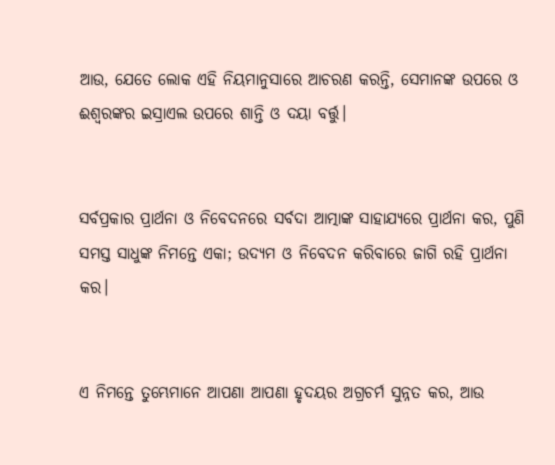ଆଉ, ଯେତେ ଲୋକ ଏହି ନିୟମାନୁସାରେ ଆଚରଣ କରନ୍ତି, ସେମାନଙ୍କ ଉପରେ ଓ ଈଶ୍ଵରଙ୍କର ଇସ୍ରାଏଲ ଉପରେ ଶାନ୍ତି ଓ ଦୟା ବର୍ତ୍ତୁ।


ସର୍ବପ୍ରକାର ପ୍ରାର୍ଥନା ଓ ନିବେଦନରେ ସର୍ବଦା ଆତ୍ମାଙ୍କ ସାହାଯ୍ୟରେ ପ୍ରାର୍ଥନା କର, ପୁଣି ସମସ୍ତ ସାଧୁଙ୍କ ନିମନ୍ତେ ଏକା; ଉଦ୍ୟମ ଓ ନିବେଦନ କରିବାରେ ଜାଗି ରହି ପ୍ରାର୍ଥନା କର।


ଏ ନିମନ୍ତେ ତୁମ୍ଭେମାନେ ଆପଣା ଆପଣା ହୃଦୟର ଅଗ୍ରଚର୍ମ ସୁନ୍ନତ କର, ଆଉ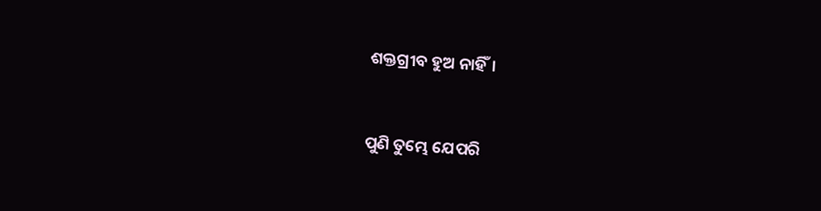ଶକ୍ତଗ୍ରୀବ ହୁଅ ନାହିଁ।


ପୁଣି ତୁମ୍ଭେ ଯେପରି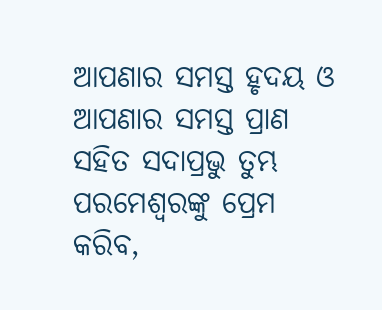ଆପଣାର ସମସ୍ତ ହୃଦୟ ଓ ଆପଣାର ସମସ୍ତ ପ୍ରାଣ ସହିତ ସଦାପ୍ରଭୁ ତୁମ୍ଭ ପରମେଶ୍ଵରଙ୍କୁ ପ୍ରେମ କରିବ,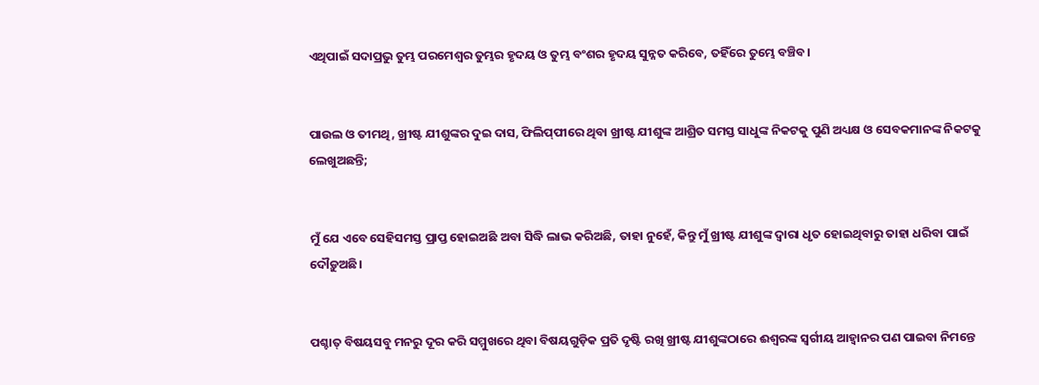ଏଥିପାଇଁ ସଦାପ୍ରଭୁ ତୁମ୍ଭ ପରମେଶ୍ଵର ତୁମ୍ଭର ହୃଦୟ ଓ ତୁମ୍ଭ ବଂଶର ହୃଦୟ ସୁନ୍ନତ କରିବେ, ତହିଁରେ ତୁମ୍ଭେ ବଞ୍ଚିବ।


ପାଉଲ ଓ ତୀମଥି, ଖ୍ରୀଷ୍ଟ ଯୀଶୁଙ୍କର ଦୁଇ ଦାସ, ଫିଲିପ୍‍ପୀରେ ଥିବା ଖ୍ରୀଷ୍ଟ ଯୀଶୁଙ୍କ ଆଶ୍ରିତ ସମସ୍ତ ସାଧୁଙ୍କ ନିକଟକୁ ପୁଣି ଅଧ୍ୟକ୍ଷ ଓ ସେବକମାନଙ୍କ ନିକଟକୁ ଲେଖୁଅଛନ୍ତି;


ମୁଁ ଯେ ଏବେ ସେହିସମସ୍ତ ପ୍ରାପ୍ତ ହୋଇଅଛି ଅବା ସିଦ୍ଧି ଲାଭ କରିଅଛି, ତାହା ନୁହେଁ, କିନ୍ତୁ ମୁଁ ଖ୍ରୀଷ୍ଟ ଯୀଶୁଙ୍କ ଦ୍ଵାରା ଧୃତ ହୋଇଥିବାରୁ ତାହା ଧରିବା ପାଇଁ ଦୌଡ଼ୁଅଛି।


ପଶ୍ଚାତ୍ ବିଷୟସବୁ ମନରୁ ଦୂର କରି ସମ୍ମୁଖରେ ଥିବା ବିଷୟଗୁଡ଼ିକ ପ୍ରତି ଦୃଷ୍ଟି ରଖି ଖ୍ରୀଷ୍ଟ ଯୀଶୁଙ୍କଠାରେ ଈଶ୍ଵରଙ୍କ ସ୍ଵର୍ଗୀୟ ଆହ୍ଵାନର ପଣ ପାଇବା ନିମନ୍ତେ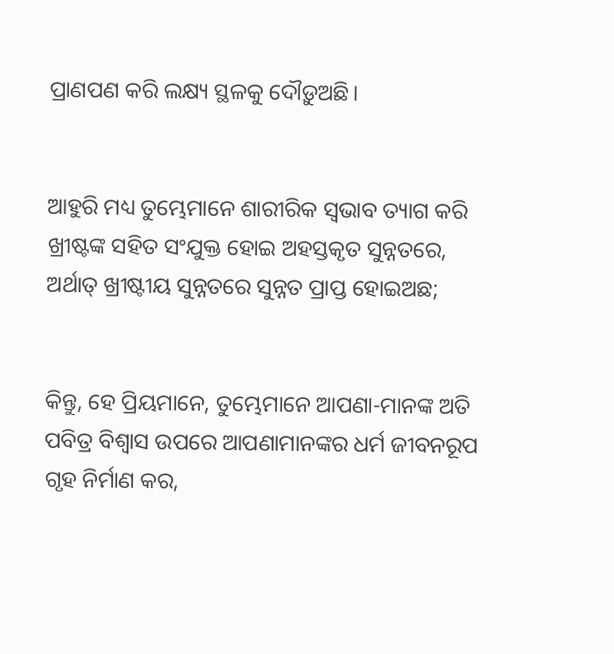ପ୍ରାଣପଣ କରି ଲକ୍ଷ୍ୟ ସ୍ଥଳକୁ ଦୌଡ଼ୁଅଛି।


ଆହୁରି ମଧ୍ୟ ତୁମ୍ଭେମାନେ ଶାରୀରିକ ସ୍ଵଭାବ ତ୍ୟାଗ କରି ଖ୍ରୀଷ୍ଟଙ୍କ ସହିତ ସଂଯୁକ୍ତ ହୋଇ ଅହସ୍ତକୃତ ସୁନ୍ନତରେ, ଅର୍ଥାତ୍ ଖ୍ରୀଷ୍ଟୀୟ ସୁନ୍ନତରେ ସୁନ୍ନତ ପ୍ରାପ୍ତ ହୋଇଅଛ;


କିନ୍ତୁ, ହେ ପ୍ରିୟମାନେ, ତୁମ୍ଭେମାନେ ଆପଣା-ମାନଙ୍କ ଅତି ପବିତ୍ର ବିଶ୍ଵାସ ଉପରେ ଆପଣାମାନଙ୍କର ଧର୍ମ ଜୀବନରୂପ ଗୃହ ନିର୍ମାଣ କର,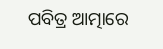ପବିତ୍ର ଆତ୍ମାରେ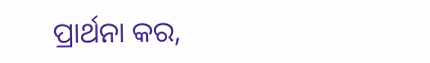ପ୍ରାର୍ଥନା କର,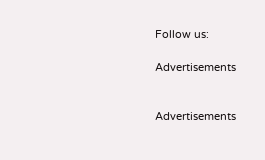Follow us:

Advertisements


Advertisements